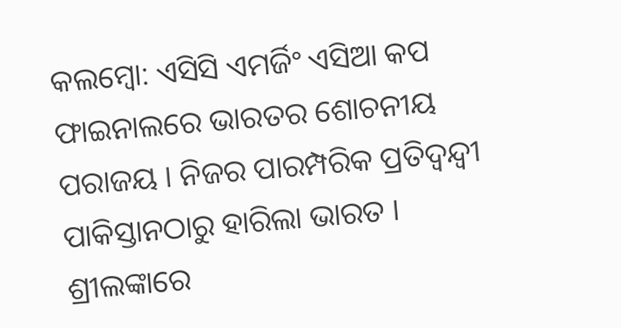କଲମ୍ବୋ: ଏସିସି ଏମର୍ଜିଂ ଏସିଆ କପ ଫାଇନାଲରେ ଭାରତର ଶୋଚନୀୟ ପରାଜୟ । ନିଜର ପାରମ୍ପରିକ ପ୍ରତିଦ୍ବନ୍ଦ୍ବୀ ପାକିସ୍ତାନଠାରୁ ହାରିଲା ଭାରତ । ଶ୍ରୀଲଙ୍କାରେ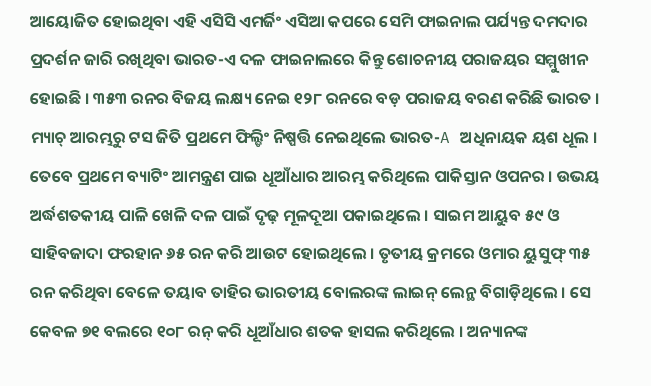ଆୟୋଜିତ ହୋଇଥିବା ଏହି ଏସିସି ଏମର୍ଜିଂ ଏସିଆ କପରେ ସେମି ଫାଇନାଲ ପର୍ଯ୍ୟନ୍ତ ଦମଦାର ପ୍ରଦର୍ଶନ ଜାରି ରଖିଥିବା ଭାରତ-ଏ ଦଳ ଫାଇନାଲରେ କିନ୍ତୁ ଶୋଚନୀୟ ପରାଜୟର ସମ୍ମୁଖୀନ ହୋଇଛି । ୩୫୩ ରନର ବିଜୟ ଲକ୍ଷ୍ୟ ନେଇ ୧୨୮ ରନରେ ବଡ଼ ପରାଜୟ ବରଣ କରିଛି ଭାରତ ।
ମ୍ୟାଚ୍ ଆରମ୍ଭରୁ ଟସ ଜିତି ପ୍ରଥମେ ଫିଲ୍ଡିଂ ନିଷ୍ପତ୍ତି ନେଇଥିଲେ ଭାରତ-A ଅଧିନାୟକ ୟଶ ଧୂଲ । ତେବେ ପ୍ରଥମେ ବ୍ୟାଟିଂ ଆମନ୍ତ୍ରଣ ପାଇ ଧୂଆଁଧାର ଆରମ୍ଭ କରିଥିଲେ ପାକିସ୍ତାନ ଓପନର । ଉଭୟ ଅର୍ଦ୍ଧଶତକୀୟ ପାଳି ଖେଳି ଦଳ ପାଇଁ ଦୃଢ଼ ମୂଳଦୂଆ ପକାଇଥିଲେ । ସାଇମ ଆୟୁବ ୫୯ ଓ ସାହିବଜାଦା ଫରହାନ ୬୫ ରନ କରି ଆଉଟ ହୋଇଥିଲେ । ତୃତୀୟ କ୍ରମରେ ଓମାର ୟୁସୁଫ୍ ୩୫ ରନ କରିଥିବା ବେଳେ ତୟାବ ତାହିର ଭାରତୀୟ ବୋଲରଙ୍କ ଲାଇନ୍ ଲେନ୍ଥ ବିଗାଡ଼ିଥିଲେ । ସେ କେବଳ ୭୧ ବଲରେ ୧୦୮ ରନ୍ କରି ଧୂଆଁଧାର ଶତକ ହାସଲ କରିଥିଲେ । ଅନ୍ୟାନଙ୍କ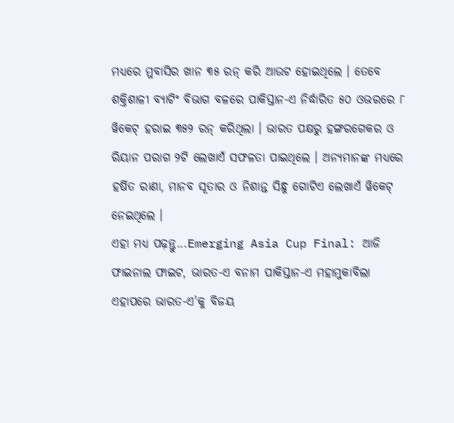ମଧ୍ୟରେ ମୁବାସିର ଖାନ ୩୫ ରନ୍ କରି ଆଉଟ ହୋଇଥିଲେ । ତେବେ ଶକ୍ତିଶାଳୀ ବ୍ୟାଟିଂ ବିଭାଗ ବଳରେ ପାକିସ୍ତାନ-ଏ ନିର୍ଦ୍ଧାରିତ ୫୦ ଓଭରରେ ୮ ୱିକେଟ୍ ହରାଇ ୩୫୨ ରନ୍ କରିଥିଲା । ଭାରତ ପକ୍ଷରୁ ହଙ୍ଗରଗେକର ଓ ରିୟାନ ପରାଗ ୨ଟି ଲେଖାଏଁ ସଫଳତା ପାଇଥିଲେ । ଅନ୍ୟମାନଙ୍କ ମଧ୍ୟରେ ହର୍ଷିତ ରାଣା, ମାନବ ସୂତାର ଓ ନିଶାନ୍ତ ସିନ୍ଧୁ ଗୋଟିଏ ଲେଖାଏଁ ୱିକେଟ୍ ନେଇଥିଲେ ।
ଏହା ମଧ୍ୟ ପଢ଼ନ୍ତୁ...Emerging Asia Cup Final: ଆଜି ଫାଇନାଲ ଫାଇଟ, ଭାରତ-ଏ ବନାମ ପାକିସ୍ତାନ-ଏ ମହାମୁକାବିଲା
ଏହାପରେ ଭାରତ-ଏ'କୁ ବିଜୟ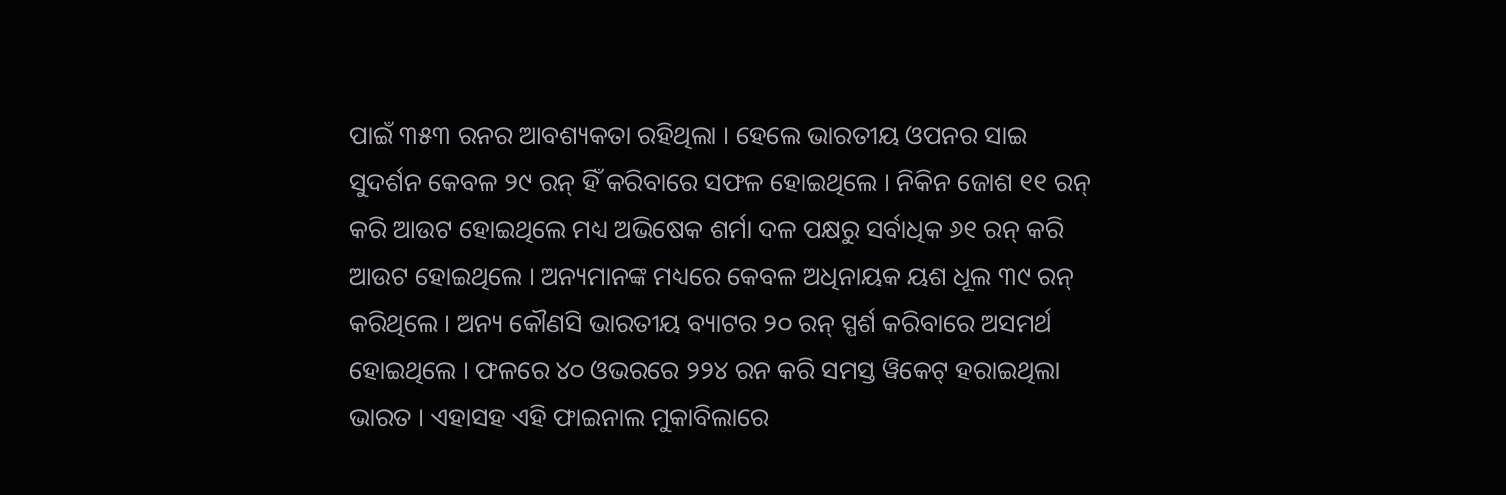ପାଇଁ ୩୫୩ ରନର ଆବଶ୍ୟକତା ରହିଥିଲା । ହେଲେ ଭାରତୀୟ ଓପନର ସାଇ ସୁଦର୍ଶନ କେବଳ ୨୯ ରନ୍ ହିଁ କରିବାରେ ସଫଳ ହୋଇଥିଲେ । ନିକିନ ଜୋଶ ୧୧ ରନ୍ କରି ଆଉଟ ହୋଇଥିଲେ ମଧ୍ୟ ଅଭିଷେକ ଶର୍ମା ଦଳ ପକ୍ଷରୁ ସର୍ବାଧିକ ୬୧ ରନ୍ କରି ଆଉଟ ହୋଇଥିଲେ । ଅନ୍ୟମାନଙ୍କ ମଧ୍ୟରେ କେବଳ ଅଧିନାୟକ ୟଶ ଧୂଲ ୩୯ ରନ୍ କରିଥିଲେ । ଅନ୍ୟ କୌଣସି ଭାରତୀୟ ବ୍ୟାଟର ୨୦ ରନ୍ ସ୍ପର୍ଶ କରିବାରେ ଅସମର୍ଥ ହୋଇଥିଲେ । ଫଳରେ ୪୦ ଓଭରରେ ୨୨୪ ରନ କରି ସମସ୍ତ ୱିକେଟ୍ ହରାଇଥିଲା ଭାରତ । ଏହାସହ ଏହି ଫାଇନାଲ ମୁକାବିଲାରେ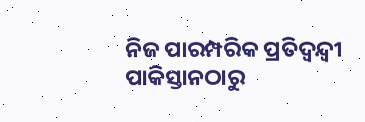ନିଜ ପାରମ୍ପରିକ ପ୍ରତିଦ୍ବନ୍ଦ୍ବୀ ପାକିସ୍ତାନଠାରୁ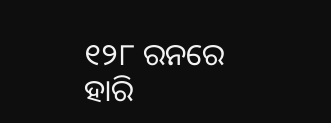୧୨୮ ରନରେ ହାରି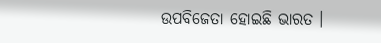ଉପବିଜେତା ହୋଇଛି ଭାରତ ।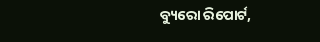ବ୍ୟୁରୋ ରିପୋର୍ଟ,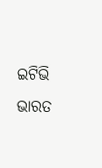ଇଟିଭି ଭାରତ